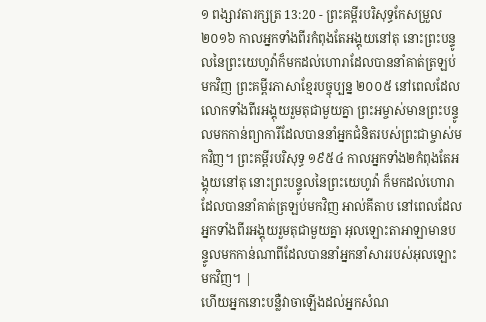១ ពង្សាវតារក្សត្រ 13:20 - ព្រះគម្ពីរបរិសុទ្ធកែសម្រួល ២០១៦ កាលអ្នកទាំងពីរកំពុងតែអង្គុយនៅតុ នោះព្រះបន្ទូលនៃព្រះយេហូវ៉ាក៏មកដល់ហោរាដែលបាននាំគាត់ត្រឡប់មកវិញ ព្រះគម្ពីរភាសាខ្មែរបច្ចុប្បន្ន ២០០៥ នៅពេលដែលលោកទាំងពីរអង្គុយរួមតុជាមួយគ្នា ព្រះអម្ចាស់មានព្រះបន្ទូលមកកាន់ព្យាការីដែលបាននាំអ្នកជំនិតរបស់ព្រះជាម្ចាស់មកវិញ។ ព្រះគម្ពីរបរិសុទ្ធ ១៩៥៤ កាលអ្នកទាំង២កំពុងតែអង្គុយនៅតុ នោះព្រះបន្ទូលនៃព្រះយេហូវ៉ា ក៏មកដល់ហោរា ដែលបាននាំគាត់ត្រឡប់មកវិញ អាល់គីតាប នៅពេលដែលអ្នកទាំងពីរអង្គុយរួមតុជាមួយគ្នា អុលឡោះតាអាឡាមានបន្ទូលមកកាន់ណាពីដែលបាននាំអ្នកនាំសាររបស់អុលឡោះមកវិញ។ |
ហើយអ្នកនោះបន្លឺវាចាឡើងដល់អ្នកសំណ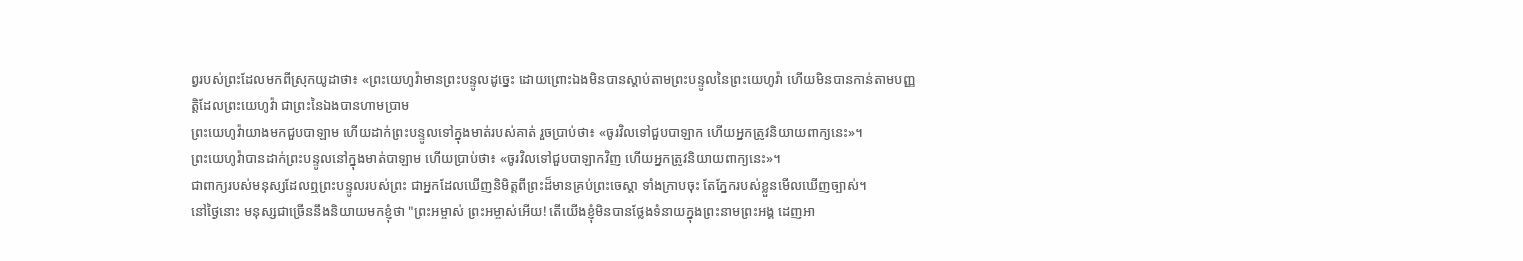ព្វរបស់ព្រះដែលមកពីស្រុកយូដាថា៖ «ព្រះយេហូវ៉ាមានព្រះបន្ទូលដូច្នេះ ដោយព្រោះឯងមិនបានស្តាប់តាមព្រះបន្ទូលនៃព្រះយេហូវ៉ា ហើយមិនបានកាន់តាមបញ្ញត្តិដែលព្រះយេហូវ៉ា ជាព្រះនៃឯងបានហាមប្រាម
ព្រះយេហូវ៉ាយាងមកជួបបាឡាម ហើយដាក់ព្រះបន្ទូលទៅក្នុងមាត់របស់គាត់ រួចប្រាប់ថា៖ «ចូរវិលទៅជួបបាឡាក ហើយអ្នកត្រូវនិយាយពាក្យនេះ»។
ព្រះយេហូវ៉ាបានដាក់ព្រះបន្ទូលនៅក្នុងមាត់បាឡាម ហើយប្រាប់ថា៖ «ចូរវិលទៅជួបបាឡាកវិញ ហើយអ្នកត្រូវនិយាយពាក្យនេះ»។
ជាពាក្យរបស់មនុស្សដែលឮព្រះបន្ទូលរបស់ព្រះ ជាអ្នកដែលឃើញនិមិត្តពីព្រះដ៏មានគ្រប់ព្រះចេស្តា ទាំងក្រាបចុះ តែភ្នែករបស់ខ្លួនមើលឃើញច្បាស់។
នៅថ្ងៃនោះ មនុស្សជាច្រើននឹងនិយាយមកខ្ញុំថា "ព្រះអម្ចាស់ ព្រះអម្ចាស់អើយ! តើយើងខ្ញុំមិនបានថ្លែងទំនាយក្នុងព្រះនាមព្រះអង្គ ដេញអា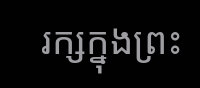រក្សក្នុងព្រះ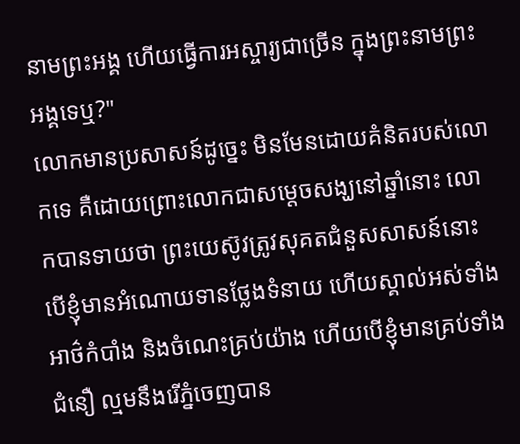នាមព្រះអង្គ ហើយធ្វើការអស្ចារ្យជាច្រើន ក្នុងព្រះនាមព្រះអង្គទេឬ?"
លោកមានប្រសាសន៍ដូច្នេះ មិនមែនដោយគំនិតរបស់លោកទេ គឺដោយព្រោះលោកជាសម្តេចសង្ឃនៅឆ្នាំនោះ លោកបានទាយថា ព្រះយេស៊ូវត្រូវសុគតជំនួសសាសន៍នោះ
បើខ្ញុំមានអំណោយទានថ្លែងទំនាយ ហើយស្គាល់អស់ទាំងអាថ៌កំបាំង និងចំណេះគ្រប់យ៉ាង ហើយបើខ្ញុំមានគ្រប់ទាំងជំនឿ ល្មមនឹងរើភ្នំចេញបាន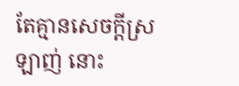តែគ្មានសេចក្តីស្រឡាញ់ នោះ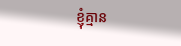ខ្ញុំគ្មាន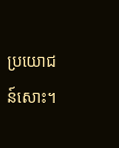ប្រយោជន៍សោះ។